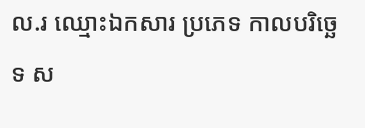ល.រ ឈ្មោះឯកសារ ប្រភេទ កាលបរិច្ឆេទ ស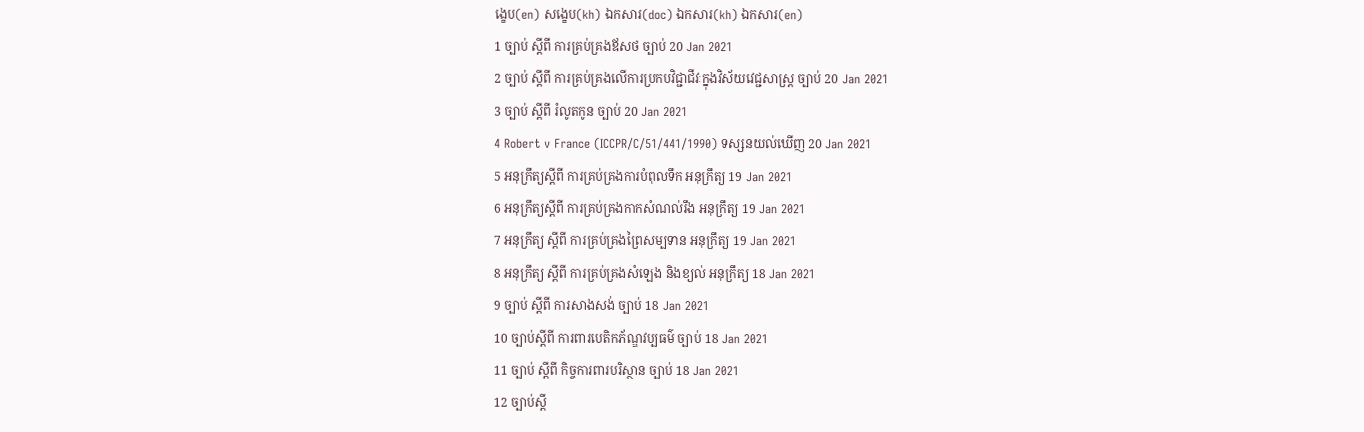ង្ខេប(en) សង្ខេប(kh) ឯកសារ(doc) ឯកសារ(kh) ឯកសារ(en)
1 ច្បាប់ ស្តីពី ការគ្រប់គ្រងឪសថ ច្បាប់ 20 Jan 2021
2 ច្បាប់ ស្តីពី ការគ្រប់គ្រងលើការប្រកបវិជ្ជាជីវៈក្នុងវិស័យវេជ្ជសាស្រ្ត ច្បាប់ 20 Jan 2021
3 ច្បាប់ ស្តីពី រំលូតកូន ច្បាប់ 20 Jan 2021
4 Robert v France (ICCPR/C/51/441/1990) ទស្សនយល់ឃើញ 20 Jan 2021
5 អនុក្រឹត្យស្តីពី ការគ្រប់គ្រងការបំពុលទឹក អនុក្រឹត្យ 19 Jan 2021
6 អនុក្រឹត្យស្តីពី ការគ្រប់គ្រងកាកសំណល់រឹង អនុក្រឹត្យ 19 Jan 2021
7 អនុក្រឹត្យ ស្តីពី ការគ្រប់គ្រងព្រៃសម្បទាន អនុក្រឹត្យ 19 Jan 2021
8 អនុក្រឹត្យ ស្តីពី ការគ្រប់គ្រងសំឡេង និងខ្យល់ អនុក្រឹត្យ 18 Jan 2021
9 ច្បាប់ ស្តីពី ការសាងសង់ ច្បាប់ 18 Jan 2021
10 ច្បាប់ស្តីពី ការពារបេតិកភ័ណ្ឌវប្បធម៌ ច្បាប់ 18 Jan 2021
11 ច្បាប់ ស្តីពី កិច្ចការពារបរិស្ថាន ច្បាប់ 18 Jan 2021
12 ច្បាប់ស្តី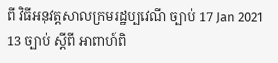ពី វិធីអនុវត្តសាលក្រមរដ្ឋប្បវេណី ច្បាប់ 17 Jan 2021
13 ច្បាប់ ស្តីពី អាពាហ៍ពិ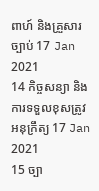ពាហ៍ និងគ្រួសារ ច្បាប់ 17 Jan 2021
14 កិច្ចសន្យា និងការទទួលខុសត្រូវ អនុក្រឹត្យ 17 Jan 2021
15 ច្បា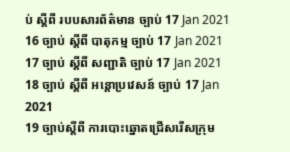ប់ ស្តីពី របបសារព័ត៌មាន ច្បាប់ 17 Jan 2021
16 ច្បាប់ ស្តីពី បាតុកម្ម ច្បាប់ 17 Jan 2021
17 ច្បាប់ ស្តីពី សញ្ជាតិ ច្បាប់ 17 Jan 2021
18 ច្បាប់ ស្តីពី អន្តោប្រវេសន៍ ច្បាប់ 17 Jan 2021
19 ច្បាប់ស្តីពី ការបោះឆ្នោតជ្រើសរើសក្រុម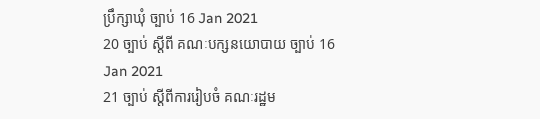ប្រឹក្សាឃុំ ច្បាប់ 16 Jan 2021
20 ច្បាប់ ស្តីពី គណៈបក្សនយោបាយ ច្បាប់ 16 Jan 2021
21 ច្បាប់ ស្តីពីការរៀបចំ គណៈរដ្ឋម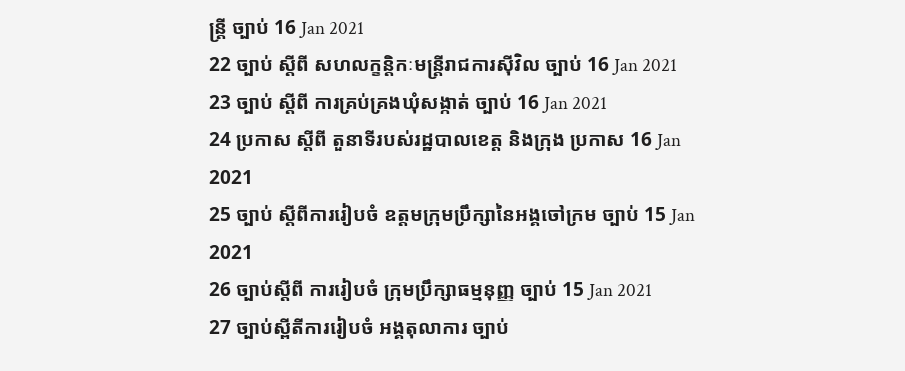ន្រ្តី ច្បាប់ 16 Jan 2021
22 ច្បាប់ ស្តីពី សហលក្ខន្តិកៈមន្រ្តីរាជការស៊ីវិល ច្បាប់ 16 Jan 2021
23 ច្បាប់ ស្តីពី ការគ្រប់គ្រងឃុំសង្កាត់ ច្បាប់ 16 Jan 2021
24 ប្រកាស ស្តីពី តួនាទីរបស់រដ្ឋបាលខេត្ត និងក្រុង ប្រកាស 16 Jan 2021
25 ច្បាប់ ស្តីពីការរៀបចំ ឧត្តមក្រុមប្រឹក្សានៃអង្គចៅក្រម ច្បាប់ 15 Jan 2021
26 ច្បាប់ស្តីពី ការរៀបចំ ក្រុមប្រឹក្សាធម្មនុញ្ញ ច្បាប់ 15 Jan 2021
27 ច្បាប់ស្ពីតីការរៀបចំ អង្គតុលាការ ច្បាប់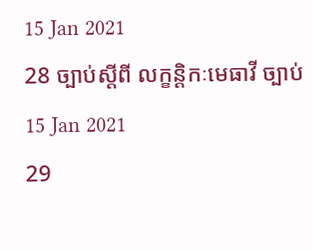15 Jan 2021
28 ច្បាប់ស្តីពី លក្ខន្តិកៈមេធាវី ច្បាប់ 15 Jan 2021
29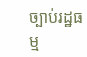ច្បាប់រដ្ឋធម្ម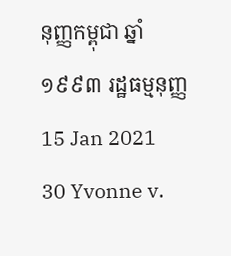នុញ្ញកម្ពុជា ឆ្នាំ ១៩៩៣ រដ្ឋធម្មនុញ្ញ 15 Jan 2021
30 Yvonne v.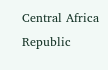Central Africa Republic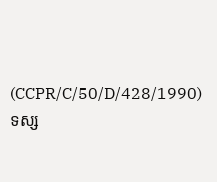(CCPR/C/50/D/428/1990) ទស្ស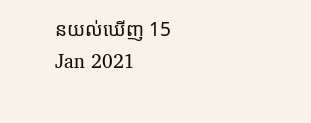នយល់ឃើញ 15 Jan 2021